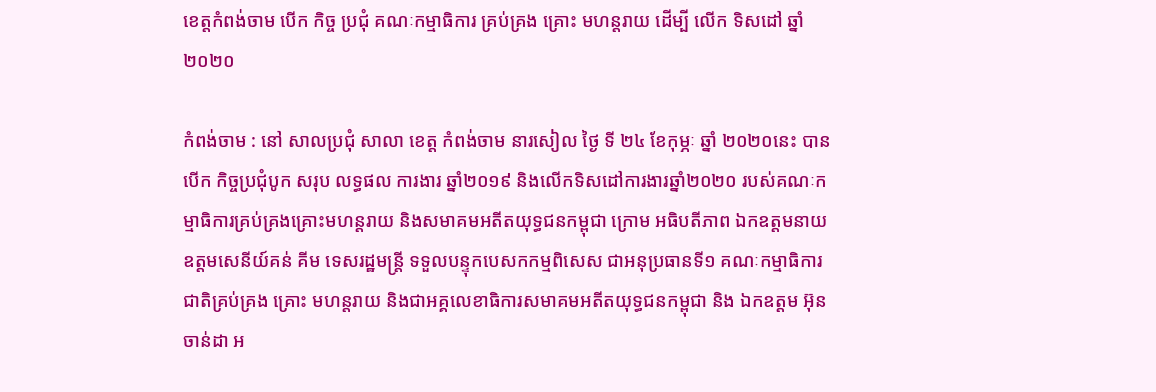ខេត្តកំពង់ចាម បេីក កិច្ច ប្រជុំ គណៈកម្មាធិការ គ្រប់គ្រង គ្រោះ មហន្តរាយ ដេីម្បី លេីក ទិសដៅ ឆ្នាំ ២០២០

កំពង់ចាម : នៅ សាលប្រជុំ សាលា ខេត្ត កំពង់ចាម នារសៀល ថ្ងៃ ទី ២៤ ខែកុម្ភៈ ឆ្នាំ ២០២០នេះ បាន បេីក កិច្ចប្រជុំបូក សរុប លទ្ធផល ការងារ ឆ្នាំ២០១៩ និងលើកទិសដៅការងារឆ្នាំ២០២០ របស់គណៈកម្មាធិការគ្រប់គ្រងគ្រោះមហន្តរាយ និងសមាគមអតីតយុទ្ធជនកម្ពុជា ក្រោម អធិបតីភាព ឯកឧត្តមនាយឧត្តមសេនីយ៍គន់ គីម ទេសរដ្ឋមន្ត្រី ទទួលបន្ទុកបេសកកម្មពិសេស ជាអនុប្រធានទី១ គណៈកម្មាធិការជាតិគ្រប់គ្រង គ្រោះ មហន្តរាយ និងជាអគ្គលេខាធិការសមាគមអតីតយុទ្ធជនកម្ពុជា និង ឯកឧត្ដម អ៊ុន ចាន់ដា អ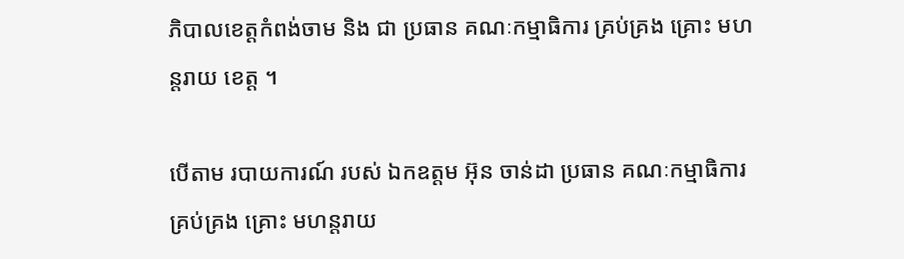ភិបាលខេត្តកំពង់ចាម និង ជា ប្រធាន គណៈកម្មាធិការ គ្រប់គ្រង គ្រោះ មហន្តរាយ ខេត្ត ។

បេីតាម របាយការណ៍ របស់ ឯកឧត្តម អ៊ុន ចាន់ដា ប្រធាន គណៈកម្មាធិការ គ្រប់គ្រង គ្រោះ មហន្តរាយ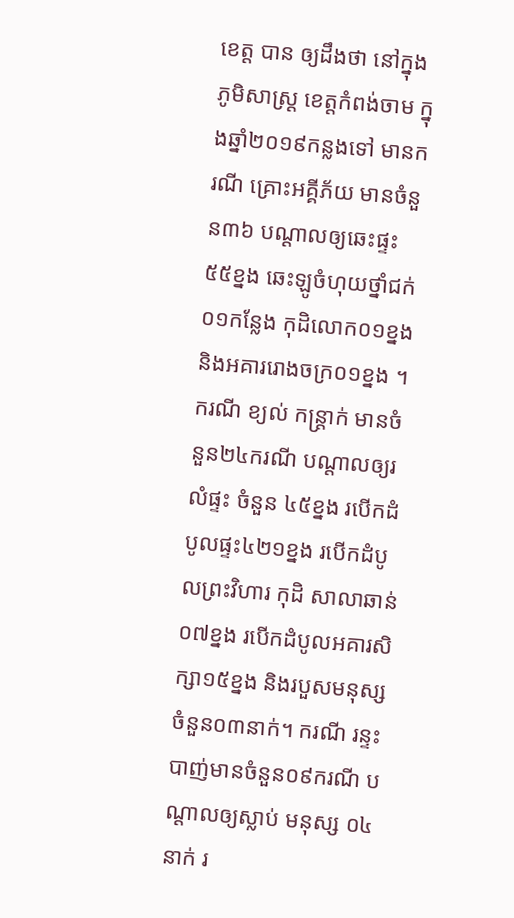ខេត្ត បាន ឲ្យដឹងថា នៅក្នុងភូមិសាស្ត្រ ខេត្តកំពង់ចាម ក្នុងឆ្នាំ២០១៩កន្លងទៅ មានករណី គ្រោះអគ្គីភ័យ មានចំនួន៣៦ បណ្តាលឲ្យឆេះផ្ទះ៥៥ខ្នង ឆេះឡូចំហុយថ្នាំជក់០១កន្លែង កុដិលោក០១ខ្នង និងអគាររោងចក្រ០១ខ្នង ។ ករណី ខ្យល់ កន្ត្រាក់ មានចំនួន២៤ករណី បណ្តាលឲ្យរលំផ្ទះ ចំនួន ៤៥ខ្នង របើកដំបូលផ្ទះ៤២១ខ្នង របើកដំបូលព្រះវិហារ កុដិ សាលាឆាន់០៧ខ្នង របើកដំបូលអគារសិក្សា១៥ខ្នង និងរបួសមនុស្សចំនួន០៣នាក់។ ករណី រន្ទះបាញ់មានចំនួន០៩ករណី បណ្តាលឲ្យស្លាប់ មនុស្ស ០៤នាក់ រ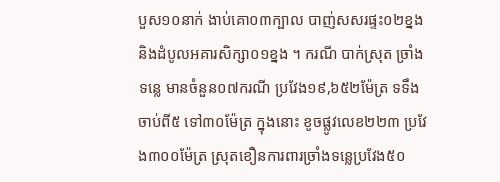បួស១០នាក់ ងាប់គោ០៣ក្បាល បាញ់សសរផ្ទះ០២ខ្នង និងដំបូលអគារសិក្សា០១ខ្នង ។ ករណី បាក់ស្រុត ច្រាំងទន្លេ មានចំនួន០៧ករណី ប្រវែង១៩,៦៥២ម៉ែត្រ ទទឹងចាប់ពី៥ ទៅ៣០ម៉ែត្រ ក្នុងនោះ ខូចផ្លូវលេខ២២៣ ប្រវែង៣០០ម៉ែត្រ ស្រុតខឿនការពារច្រាំងទន្លេប្រវែង៥០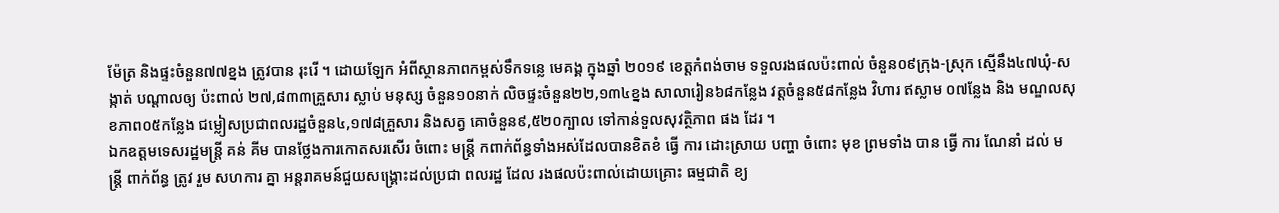ម៉ែត្រ និងផ្ទះចំនួន៧៧ខ្នង ត្រូវបាន រុះរើ ។ ដោយឡែក អំពីស្ថានភាពកម្ពស់ទឹកទន្លេ មេគង្គ ក្នុងឆ្នាំ ២០១៩ ខេត្តកំពង់ចាម ទទួលរងផលប៉ះពាល់ ចំនួន០៩ក្រុង-ស្រុក ស្មើនឹង៤៧ឃុំ-សង្កាត់ បណ្តាលឲ្យ ប៉ះពាល់ ២៧,៨៣៣គ្រួសារ ស្លាប់ មនុស្ស ចំនួន១០នាក់ លិចផ្ទះចំនួន២២,១៣៤ខ្នង សាលារៀន៦៨កន្លែង វត្តចំនួន៥៨កន្លែង វិហារ ឥស្លាម ០៧ន្លែង និង មណ្ឌលសុខភាព០៥កន្លែង ជម្លៀសប្រជាពលរដ្ឋចំនួន៤,១៧៨គ្រួសារ និងសត្វ គោចំនួន៩,៥២០ក្បាល ទៅកាន់ទួលសុវត្ថិភាព ផង ដែរ ។
ឯកឧត្តមទេសរដ្ឋមន្រ្តី គន់ គីម បានថ្លែងការកោតសរសើរ ចំពោះ មន្ត្រី កពាក់ព័ន្ធទាំងអស់ដែលបានខិតខំ ធ្វេី ការ ដោះស្រាយ បញ្ហា ចំពោះ មុខ ព្រមទាំង បាន ធ្វេី ការ ណែនាំ ដល់ មន្ត្រី ពាក់ព័ន្ធ ត្រូវ រួម សហការ គ្នា អន្តរាគមន៍ជួយសង្គ្រោះដល់ប្រជា ពលរដ្ឋ ដែល រងផលប៉ះពាល់ដោយគ្រោះ ធម្មជាតិ ខ្យ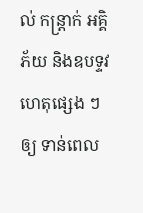ល់ កន្ត្រាក់ អគ្គិភ័យ និងឧបទ្ទវហេតុផ្សេង ៗ ឲ្យ ទាន់ពេល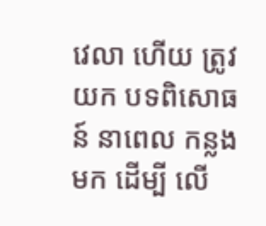វេលា ហើយ ត្រូវ យក បទពិសោធន៍ នាពេល កន្លង មក ដេីម្បី លេី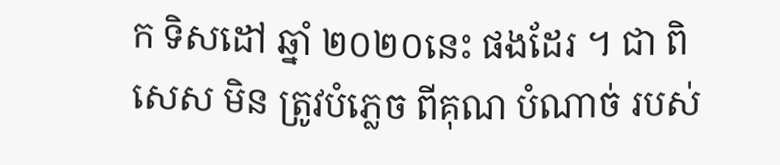ក ទិសដៅ ឆ្នាំ ២០២០នេះ ផងដែរ ។ ជា ពិសេស មិន ត្រូវបំភ្លេច ពីគុណ បំណាច់ របស់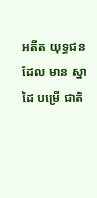អតីត យុទ្ធជន ដែល មាន ស្នាដៃ បម្រើ ជាតិ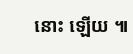នោះ ឡេីយ ៕